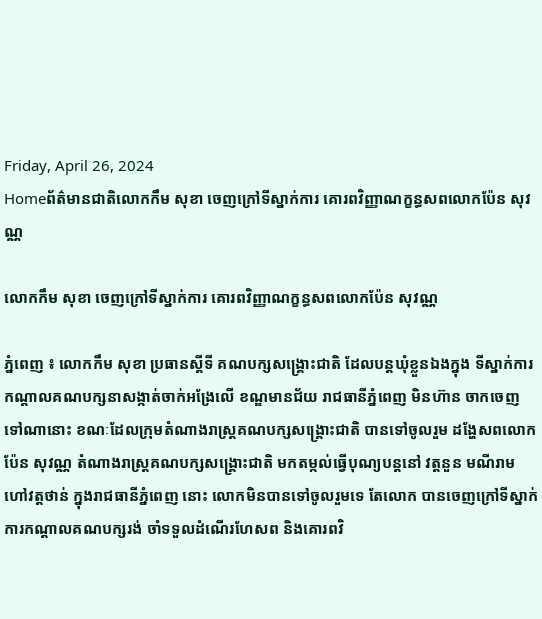Friday, April 26, 2024
Homeព័ត៌មានជាតិលោកកឹម សុខា ចេញក្រៅទីស្នាក់ការ គោរពវិញ្ញាណក្ខន្ធសពលោកប៉ែន សុវណ្ណ

លោកកឹម សុខា ចេញក្រៅទីស្នាក់ការ គោរពវិញ្ញាណក្ខន្ធសពលោកប៉ែន សុវណ្ណ

ភ្នំពេញ ៖ លោកកឹម សុខា ប្រធានស្តីទី គណបក្សសង្គ្រោះជាតិ ដែលបន្តឃុំខ្លួនឯងក្នុង ទីស្នាក់ការកណ្តាលគណបក្សនាសង្កាត់ចាក់អង្រែលើ ខណ្ឌមានជ័យ រាជធានីភ្នំពេញ មិនហ៊ាន ចាកចេញទៅណានោះ ខណៈដែលក្រុមតំណាងរាស្ត្រគណបក្សសង្គ្រោះជាតិ បានទៅចូលរួម ដង្ហែសពលោកប៉ែន សុវណ្ណ តំណាងរាស្ត្រគណបក្សសង្គ្រោះជាតិ មកតម្កល់ធ្វើបុណ្យបន្តនៅ វត្តនួន មណីរាម ហៅវត្តថាន់ ក្នុងរាជធានីភ្នំពេញ នោះ លោកមិនបានទៅចូលរួមទេ តែលោក បានចេញក្រៅទីស្នាក់ការកណ្តាលគណបក្សរង់ ចាំទទួលដំណើរហែសព និងគោរពវិ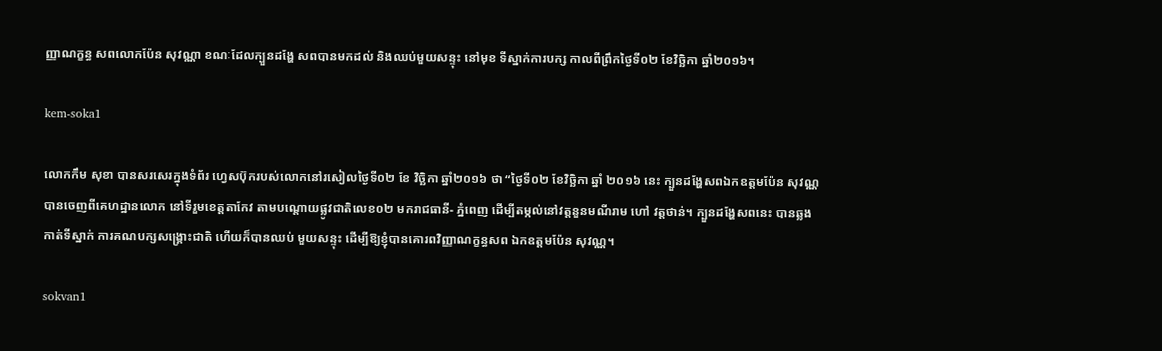ញ្ញាណក្ខន្ធ សពលោកប៉ែន សុវណ្ណា ខណៈដែលក្បួនដង្ហែ សពបានមកដល់ និងឈប់មួយសន្ទុះ នៅមុខ ទីស្នាក់ការបក្ស កាលពីព្រឹកថ្ងៃទី០២ ខែវិច្ឆិកា ឆ្នាំ២០១៦។

kem-soka1

លោកកឹម សុខា បានសរសេរក្នុងទំព័រ ហ្វេសប៊ុករបស់លោកនៅរសៀលថ្ងៃទី០២ ខែ វិច្ឆិកា ឆ្នាំ២០១៦ ថា “ថ្ងៃទី០២ ខែវិច្ឆិកា ឆ្នាំ ២០១៦ នេះ ក្បួនដង្ហែសពឯកឧត្តមប៉ែន សុវណ្ណ បានចេញពីគេហដ្ឋានលោក នៅទីរួមខេត្តតាកែវ តាមបណ្តោយផ្លូវជាតិលេខ០២ មករាជធានី- ភ្នំពេញ ដើម្បីតម្កល់នៅវត្តនួនមណីរាម ហៅ វត្តថាន់។ ក្បួនដង្ហែសពនេះ បានឆ្លងកាត់ទីស្នាក់ ការគណបក្សសង្គ្រោះជាតិ ហើយក៏បានឈប់ មួយសន្ទុះ ដើម្បីឱ្យខ្ញុំបានគោរពវិញ្ញាណក្ខន្ធសព ឯកឧត្តមប៉ែន សុវណ្ណ។

sokvan1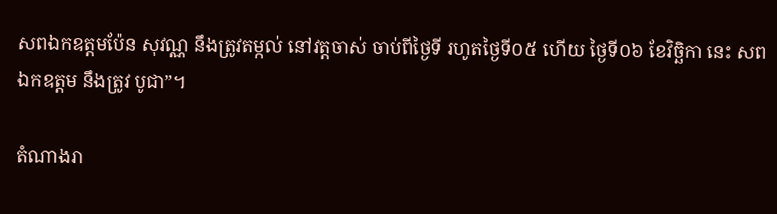សពឯកឧត្តមប៉ែន សុវណ្ណ នឹងត្រូវតម្កល់ នៅវត្តចាស់ ចាប់ពីថ្ងៃទី រហូតថ្ងៃទី០៥ ហើយ ថ្ងៃទី០៦ ខែវិច្ឆិកា នេះ សពឯកឧត្តម នឹងត្រូវ បូជា”។

តំណាងរា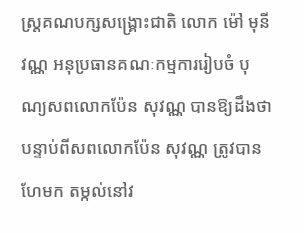ស្ត្រគណបក្សសង្គ្រោះជាតិ លោក ម៉ៅ មុនីវណ្ណ អនុប្រធានគណៈកម្មការរៀបចំ បុណ្យសពលោកប៉ែន សុវណ្ណ បានឱ្យដឹងថា បន្ទាប់ពីសពលោកប៉ែន សុវណ្ណ ត្រូវបានហែមក តម្កល់នៅវ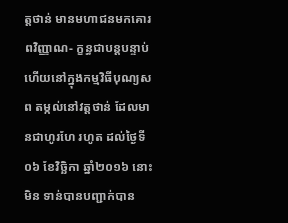ត្តថាន់ មានមហាជនមកគោរពវិញ្ញាណ- ក្ខន្ធជាបន្តបន្ទាប់ ហើយនៅក្នុងកម្មវិធីបុណ្យសព តម្កល់នៅវត្តថាន់ ដែលមានជាហូរហែ រហូត ដល់ថ្ងៃទី០៦ ខែវិច្ឆិកា ឆ្នាំ២០១៦ នោះ មិន ទាន់បានបញ្ជាក់បាន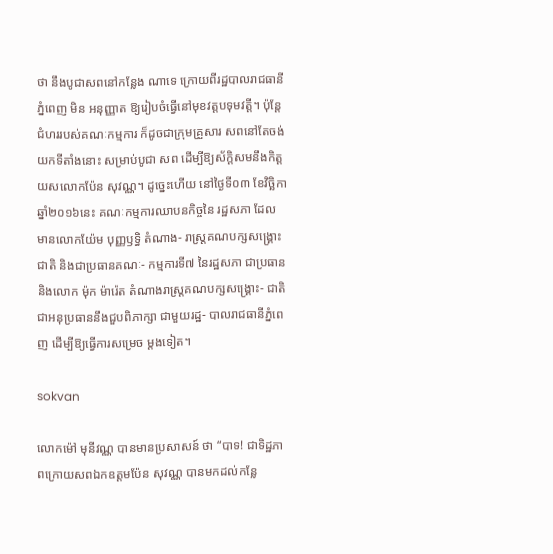ថា នឹងបូជាសពនៅកន្លែង ណាទេ ក្រោយពីរដ្ឋបាលរាជធានីភ្នំពេញ មិន អនុញ្ញាត ឱ្យរៀបចំធ្វើនៅមុខវត្តបទុមវត្តី។ ប៉ុន្តែជំហររបស់គណៈកម្មការ ក៏ដូចជាក្រុមគ្រួសារ សពនៅតែចង់យកទីតាំងនោះ សម្រាប់បូជា សព ដើម្បីឱ្យស័ក្តិសមនឹងកិត្តយសលោកប៉ែន សុវណ្ណ។ ដូច្នេះហើយ នៅថ្ងៃទី០៣ ខែវិច្ឆិកា ឆ្នាំ២០១៦នេះ គណៈកម្មការឈាបនកិច្ចនៃ រដ្ឋសភា ដែលមានលោកយ៉ែម បុញ្ញឫទ្ធិ តំណាង- រាស្ត្រគណបក្សសង្គ្រោះជាតិ និងជាប្រធានគណៈ- កម្មការទី៧ នៃរដ្ឋសភា ជាប្រធាន និងលោក ម៉ុក ម៉ារ៉េត តំណាងរាស្ត្រគណបក្សសង្គ្រោះ- ជាតិ ជាអនុប្រធាននឹងជួបពិភាក្សា ជាមួយរដ្ឋ- បាលរាជធានីភ្នំពេញ ដើម្បីឱ្យធ្វើការសម្រេច ម្តងទៀត។

sokvan

លោកម៉ៅ មុនីវណ្ណ បានមានប្រសាសន៍ ថា “បាទ! ជាទិដ្ឋភាពក្រោយសពឯកឧត្តមប៉ែន សុវណ្ណ បានមកដល់កន្លែ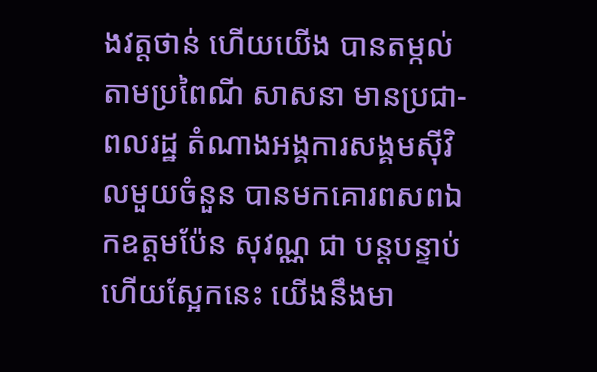ងវត្តថាន់ ហើយយើង បានតម្កល់តាមប្រពៃណី សាសនា មានប្រជា- ពលរដ្ឋ តំណាងអង្គការសង្គមស៊ីវិលមួយចំនួន បានមកគោរពសពឯកឧត្តមប៉ែន សុវណ្ណ ជា បន្តបន្ទាប់ ហើយស្អែកនេះ យើងនឹងមា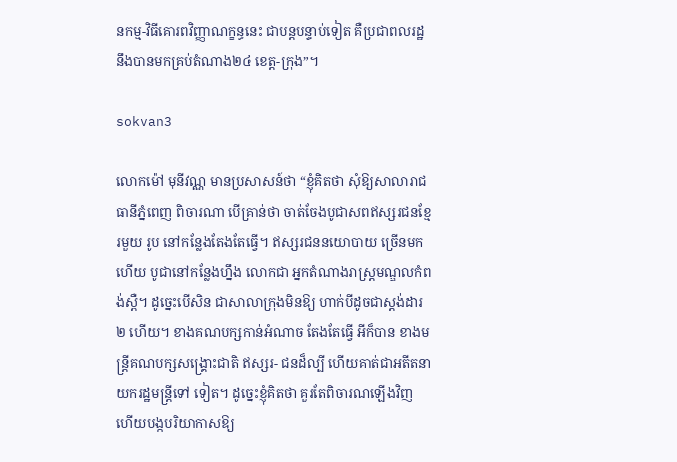នកម្ម-វិធីគោរពវិញ្ញាណក្ខន្ធនេះ ជាបន្តបន្ទាប់ទៀត គឺប្រជាពលរដ្ឋនឹងបានមកគ្រប់តំណាង២៤ ខេត្ត-ក្រុង”។

sokvan3

លោកម៉ៅ មុនីវណ្ណ មានប្រសាសន៍ថា “ខ្ញុំគិតថា សុំឱ្យសាលារាជធានីភ្នំពេញ ពិចារណា បើគ្រាន់ថា ចាត់ចែងបូជាសពឥស្សរជនខ្មែរមួយ រូប នៅកន្លែងតែងតែធ្វើ។ ឥស្សរជននយោបាយ ច្រើនមកហើយ បូជានៅកន្លែងហ្នឹង លោកជា អ្នកតំណាងរាស្ត្រមណ្ឌលកំពង់ស្ពឺ។ ដូច្នេះបើសិន ជាសាលាក្រុងមិនឱ្យ ហាក់បីដូចជាស្តង់ដារ២ ហើយ។ ខាងគណបក្សកាន់អំណាច តែងតែធ្វើ អីក៏បាន ខាងមន្ត្រីគណបក្សសង្គ្រោះជាតិ ឥស្សរ- ជនដ៏ល្បី ហើយគាត់ជាអតីតនាយករដ្ឋមន្ត្រីទៅ ទៀត។ ដូច្នេះខ្ញុំគិតថា គួរតែពិចារណឡើងវិញ ហើយបង្កបរិយាកាសឱ្យ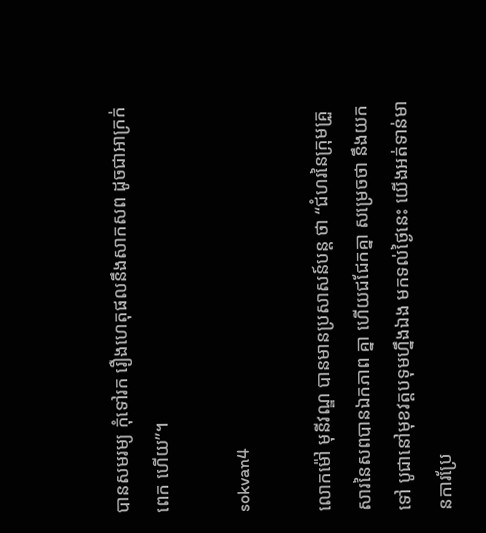បានសមរម្យ កុំទៅរក រឿងហេតុផលនឹងសាកសព ដូចជាអាក្រក់ពេក ហើយ”។

sokvan4

លោកម៉ៅ មុនីវណ្ឌ បានមានប្រសាសន៍បន្ត ថា “ជំហរនៃក្រុមគ្រួសារនៃសពបានឯកភាព គ្នា ហើយជជែកគ្នា សម្រេចថា នឹងយកទៅ បូជានៅមុខវត្តបទុមហ្នឹងឯង មកទល់ថ្ងៃនេះ យើងអត់ទាន់មានការប្រែ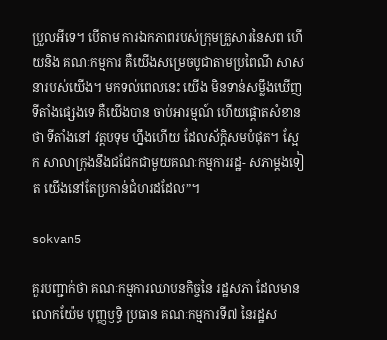ប្រួលអីទេ។ បើតាម ការឯកភាពរបស់ក្រុមគ្រួសារនៃសព ហើយនិង គណៈកម្មការ គឺយើងសម្រេចបូជាតាមប្រពៃណី សាសនារបស់យើង។ មកទល់ពេលនេះ យើង មិនទាន់សម្លឹងឃើញទីតាំងផ្សេងទេ គឺយើងបាន ចាប់អារម្មណ៍ ហើយផ្តោតសំខានថា ទីតាំងនៅ វត្តបទុម ហ្នឹងហើយ ដែលស័ក្តិសមបំផុត។ ស្អែក សាលាក្រុងនឹងជជែកជាមួយគណៈកម្មការរដ្ឋ- សភាម្តងទៀត យើងនៅតែប្រកាន់ជំហរដដែល”។

sokvan5

គួរបញ្ជាក់ថា គណៈកម្មការឈាបនកិច្ចនៃ រដ្ឋសភា ដែលមានលោកយ៉ែម បុញ្ញឫទ្ធិ ប្រធាន គណៈកម្មការទី៧ នៃរដ្ឋស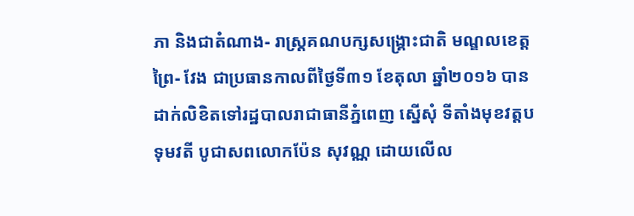ភា និងជាតំណាង- រាស្ត្រគណបក្សសង្គ្រោះជាតិ មណ្ឌលខេត្តព្រៃ- វែង ជាប្រធានកាលពីថ្ងៃទី៣១ ខែតុលា ឆ្នាំ២០១៦ បាន ដាក់លិខិតទៅរដ្ឋបាលរាជាធានីភ្នំពេញ ស្នើសុំ ទីតាំងមុខវត្តបទុមវតី បូជាសពលោកប៉ែន សុវណ្ណ ដោយលើល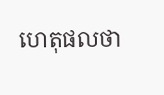ហេតុផលថា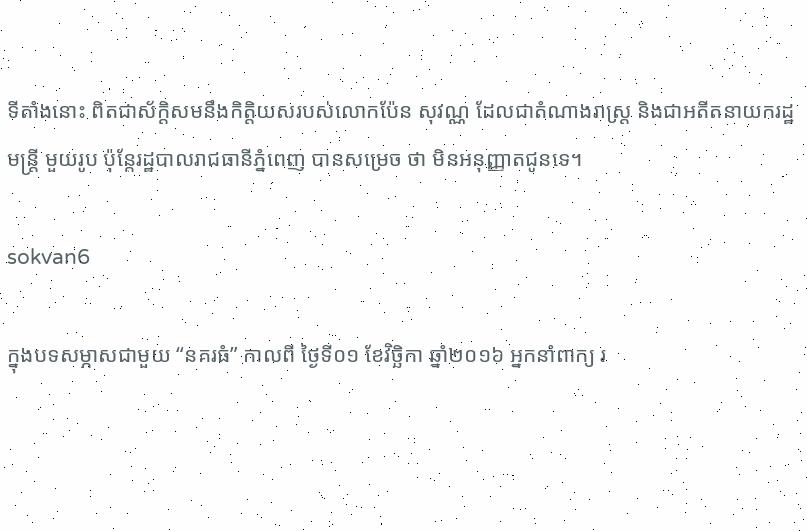ទីតាំងនោះ ពិតជាស័ក្តិសមនឹងកិត្តិយសរបស់លោកប៉ែន សុវណ្ណ ដែលជាតំណាងរាស្ត្រ និងជាអតីតនាយករដ្ឋមន្ត្រី មួយរូប ប៉ុន្តែរដ្ឋបាលរាជធានីភ្នំពេញ បានសម្រេច ថា មិនអនុញ្ញាតជូនទេ។

sokvan6

ក្នុងបទសម្ភាសជាមួយ “នគរធំ” កាលពី ថ្ងៃទី០១ ខែវិច្ឆិកា ឆ្នាំ២០១៦ អ្នកនាំពាក្យ រ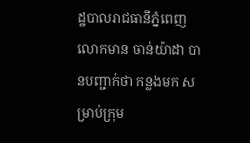ដ្ឋបាលរាជធានីភ្នំពេញ លោកមាន ចាន់យ៉ាដា បានបញ្ជាក់ថា កន្លងមក សម្រាប់ក្រុម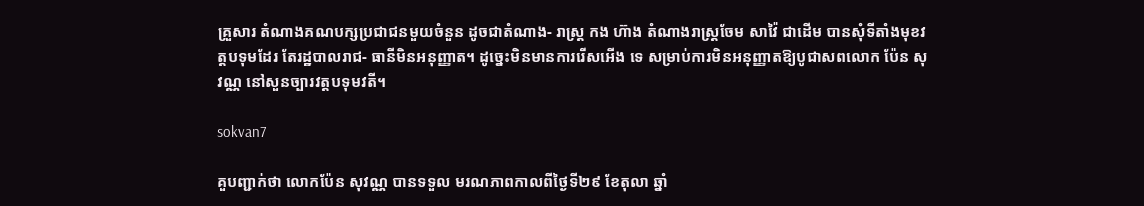គ្រួសារ តំណាងគណបក្សប្រជាជនមួយចំនួន ដូចជាតំណាង- រាស្ត្រ កង ហ៊ាង តំណាងរាស្ត្រចែម សាវ៉ៃ ជាដើម បានសុំទីតាំងមុខវត្តបទុមដែរ តែរដ្ឋបាលរាជ- ធានីមិនអនុញ្ញាត។ ដូច្នេះមិនមានការរើសអើង ទេ សម្រាប់ការមិនអនុញ្ញាតឱ្យបូជាសពលោក ប៉ែន សុវណ្ណ នៅសួនច្បារវត្តបទុមវតី។

sokvan7

គួបញ្ជាក់ថា លោកប៉ែន សុវណ្ណ បានទទួល មរណភាពកាលពីថ្ងៃទី២៩ ខែតុលា ឆ្នាំ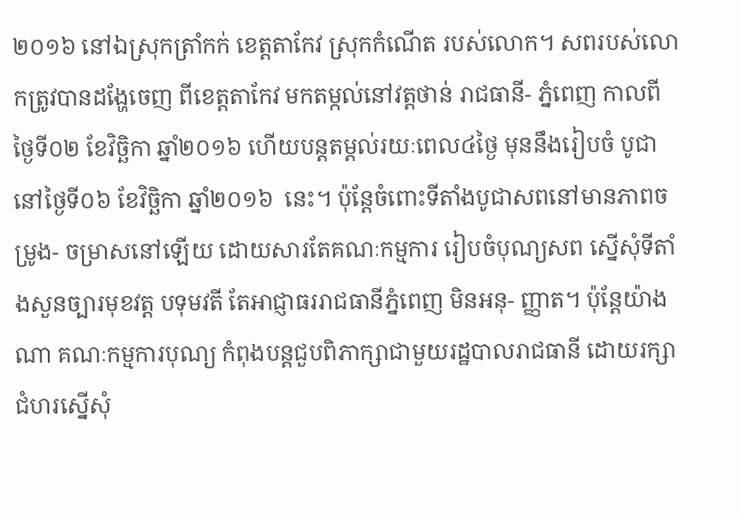២០១៦ នៅឯស្រុកត្រាំកក់ ខេត្តតាកែវ ស្រុកកំណើត របស់លោក។ សពរបស់លោកត្រូវបានដង្ហែចេញ ពីខេត្តតាកែវ មកតម្កល់នៅវត្តថាន់ រាជធានី- ភ្នំពេញ កាលពីថ្ងៃទី០២ ខែវិច្ឆិកា ឆ្នាំ២០១៦ ហើយបន្តតម្តល់រយៈពេល៤ថ្ងៃ មុននឹងរៀបចំ បូជានៅថ្ងៃទី០៦ ខែវិច្ឆិកា ឆ្នាំ២០១៦  នេះ។ ប៉ុន្តែចំពោះទីតាំងបូជាសពនៅមានភាពចម្រូង- ចម្រាសនៅឡើយ ដោយសារតែគណៈកម្មការ រៀបចំបុណ្យសព ស្នើសុំទីតាំងសួនច្បារមុខវត្ត បទុមវតី តែអាជ្ញាធររាជធានីភ្នំពេញ មិនអនុ- ញ្ញាត។ ប៉ុន្តែយ៉ាងណា គណៈកម្មការបុណ្យ កំពុងបន្តជួបពិភាក្សាជាមួយរដ្ឋបាលរាជធានី ដោយរក្សាជំហរស្នើសុំ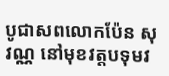បូជាសពលោកប៉ែន សុវណ្ណ នៅមុខវត្តបទុមវ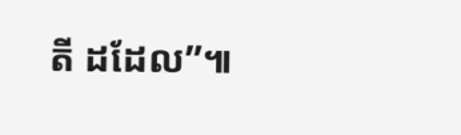តី ដដែល”៕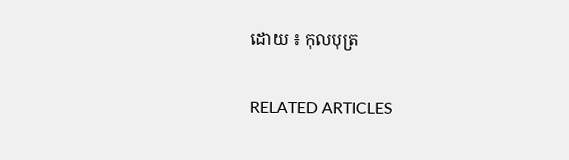ដោយ ៖ កុលបុត្រ

RELATED ARTICLES